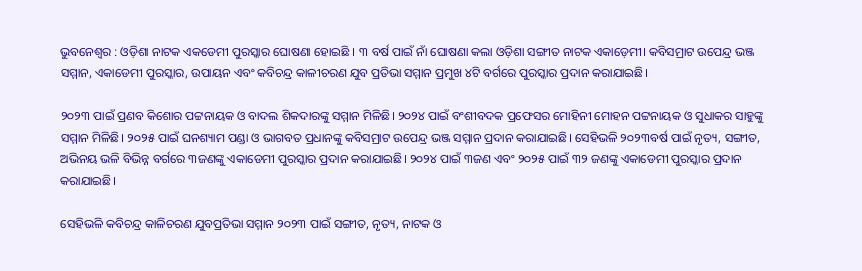ଭୁବନେଶ୍ୱର : ଓଡ଼ିଶା ନାଟକ ଏକଡେମୀ ପୁରସ୍କାର ଘୋଷଣା ହୋଇଛି । ୩ ବର୍ଷ ପାଇଁ ନାଁ ଘୋଷଣା କଲା ଓଡ଼ିଶା ସଙ୍ଗୀତ ନାଟକ ଏକାଡ଼େମୀ। କବିସମ୍ରାଟ ଉପେନ୍ଦ୍ର ଭଞ୍ଜ ସମ୍ମାନ, ଏକାଡେମୀ ପୁରସ୍କାର, ଉପାୟନ ଏବଂ କବିଚନ୍ଦ୍ର କାଳୀଚରଣ ଯୁବ ପ୍ରତିଭା ସମ୍ମାନ ପ୍ରମୁଖ ୪ଟି ବର୍ଗରେ ପୁରସ୍କାର ପ୍ରଦାନ କରାଯାଇଛି।

୨୦୨୩ ପାଇଁ ପ୍ରଣବ କିଶୋର ପଟ୍ଟନାୟକ ଓ ବାଦଲ ଶିକଦାରଙ୍କୁ ସମ୍ମାନ ମିଳିଛି। ୨୦୨୪ ପାଇଁ ବଂଶୀବଦକ ପ୍ରଫେସର ମୋହିନୀ ମୋହନ ପଟ୍ଟନାୟକ ଓ ସୁଧାକର ସାହୁଙ୍କୁ ସମ୍ମାନ ମିଳିଛି। ୨୦୨୫ ପାଇଁ ଘନଶ୍ୟାମ ପଣ୍ଡା ଓ ଭାଗବତ ପ୍ରଧାନଙ୍କୁ କବିସମ୍ରାଟ ଉପେନ୍ଦ୍ର ଭଞ୍ଜ ସମ୍ମାନ ପ୍ରଦାନ କରାଯାଇଛି। ସେହିଭଳି ୨୦୨୩ବର୍ଷ ପାଇଁ ନୃତ୍ୟ, ସଙ୍ଗୀତ, ଅଭିନୟ ଭଳି ବିଭିନ୍ନ ବର୍ଗରେ ୩ଜଣଙ୍କୁ ଏକାଡେମୀ ପୁରସ୍କାର ପ୍ରଦାନ କରାଯାଇଛି। ୨୦୨୪ ପାଇଁ ୩ଜଣ ଏବଂ ୨୦୨୫ ପାଇଁ ୩୨ ଜଣଙ୍କୁ ଏକାଡେମୀ ପୁରସ୍କାର ପ୍ରଦାନ କରାଯାଇଛି।

ସେହିଭଳି କବିଚନ୍ଦ୍ର କାଳିଚରଣ ଯୁବପ୍ରତିଭା ସମ୍ମାନ ୨୦୨୩ ପାଇଁ ସଙ୍ଗୀତ, ନୃତ୍ୟ, ନାଟକ ଓ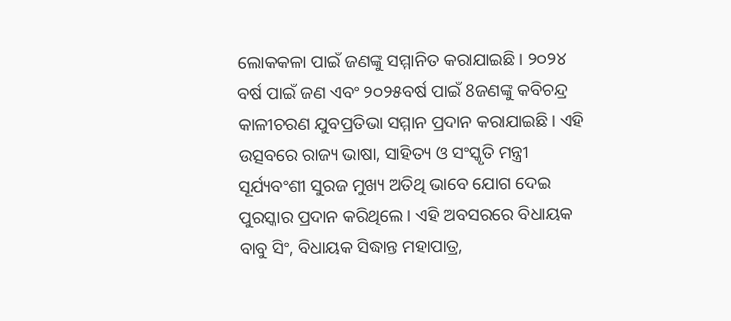ଲୋକକଳା ପାଇଁ ଜଣଙ୍କୁ ସମ୍ମାନିତ କରାଯାଇଛି। ୨୦୨୪ ବର୍ଷ ପାଇଁ ଜଣ ଏବଂ ୨୦୨୫ବର୍ଷ ପାଇଁ 8ଜଣଙ୍କୁ କବିଚନ୍ଦ୍ର କାଳୀଚରଣ ଯୁବପ୍ରତିଭା ସମ୍ମାନ ପ୍ରଦାନ କରାଯାଇଛି। ଏହି ଉତ୍ସବରେ ରାଜ୍ୟ ଭାଷା, ସାହିତ୍ୟ ଓ ସଂସ୍କୃତି ମନ୍ତ୍ରୀ ସୂର୍ଯ୍ୟବଂଶୀ ସୁରଜ ମୁଖ୍ୟ ଅତିଥି ଭାବେ ଯୋଗ ଦେଇ ପୁରସ୍କାର ପ୍ରଦାନ କରିଥିଲେ। ଏହି ଅବସରରେ ବିଧାୟକ ବାବୁ ସିଂ, ବିଧାୟକ ସିଦ୍ଧାନ୍ତ ମହାପାତ୍ର,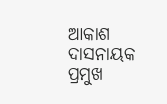ଆକାଶ ଦାସନାୟକ ପ୍ରମୁଖ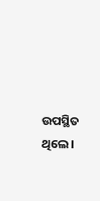ଉପସ୍ଥିତ ଥିଲେ।